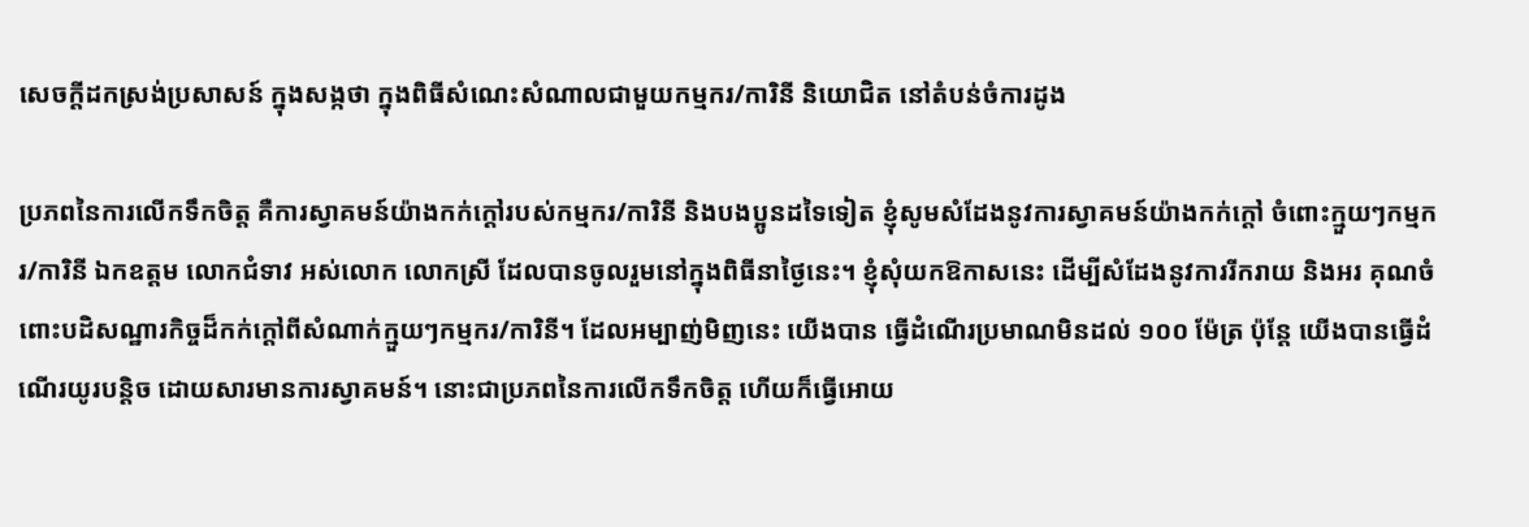សេចក្តីដកស្រង់ប្រសាសន៍ ក្នុងសង្កថា ក្នុងពិធីសំណេះសំណាលជាមួយកម្មករ/ការិនី និយោជិត នៅតំបន់ចំការដូង

ប្រភពនៃការលើកទឹកចិត្ត គឺការស្វាគមន៍យ៉ាងកក់ក្ដៅរបស់កម្មករ/ការិនី និងបងប្អូនដទៃទៀត ខ្ញុំសូមសំដែងនូវការស្វាគមន៍យ៉ាងកក់ក្ដៅ ចំពោះក្មួយៗកម្មករ/ការិនី ឯកឧត្តម លោកជំទាវ អស់លោក លោកស្រី ដែលបានចូលរួមនៅក្នុងពិធីនាថ្ងៃនេះ។ ខ្ញុំសុំយកឱកាសនេះ ដើម្បីសំដែងនូវការរីករាយ និងអរ គុណចំពោះបដិសណ្ឋារកិច្ចដ៏កក់ក្ដៅពីសំណាក់ក្មួយៗកម្មករ/ការិនី។ ដែលអម្បាញ់មិញនេះ យើងបាន ធ្វើដំណើរប្រមាណមិនដល់ ១០០ ម៉ែត្រ ប៉ុន្តែ យើងបានធ្វើដំណើរយូរបន្ដិច ដោយសារមានការស្វាគមន៍។ នោះជាប្រភពនៃការលើកទឹកចិត្ត ហើយក៏ធ្វើអោយ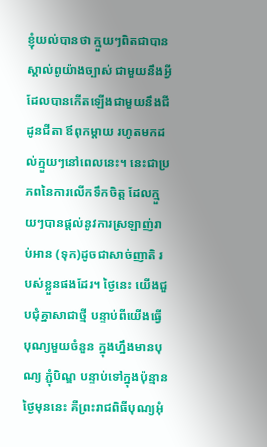ខ្ញុំយល់បានថា ក្មួយៗពិតជាបានស្គាល់ពូយ៉ាងច្បាស់ ជាមួយនឹងអ្វីដែលបានកើតឡើងជាមួយនឹងជីដូនជីតា ឪពុកម្ដាយ រហូតមកដល់ក្មួយៗនៅពេលនេះ។ នេះជាប្រភពនៃការលើកទឹកចិត្ត ដែលក្មួយៗបានផ្ដល់នូវការស្រឡាញ់រាប់អាន (ទុក)ដូចជាសាច់ញាតិ របស់ខ្លួនផងដែរ។ ថ្ងៃនេះ យើងជួបជុំគ្នាសាជាថ្មី បន្ទាប់ពីយើងធ្វើបុណ្យមួយចំនួន ក្នុងហ្នឹងមានបុណ្យ ភ្ជុំបិណ្ឌ បន្ទាប់ទៅក្នុងប៉ុន្មានថ្ងៃមុននេះ គឺព្រះរាជពិធីបុណ្យអុំ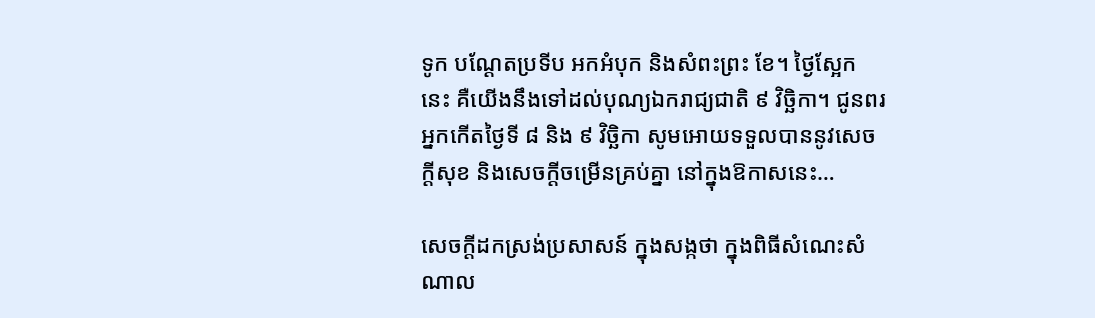ទូក បណ្ដែតប្រទីប អកអំបុក និងសំពះព្រះ ខែ។ ថ្ងៃស្អែកនេះ គឺយើងនឹងទៅដល់បុណ្យឯករាជ្យជាតិ ៩ វិច្ឆិកា។ ជូនពរអ្នកកើតថ្ងៃទី ៨ និង ៩ វិច្ឆិកា សូមអោយទទួលបាននូវសេចក្ដីសុខ និងសេចក្ដីចម្រើនគ្រប់គ្នា នៅក្នុងឱកាសនេះ…

សេចក្តីដកស្រង់ប្រសាសន៍ ក្នុងសង្កថា ក្នុងពិធីសំណេះសំណាល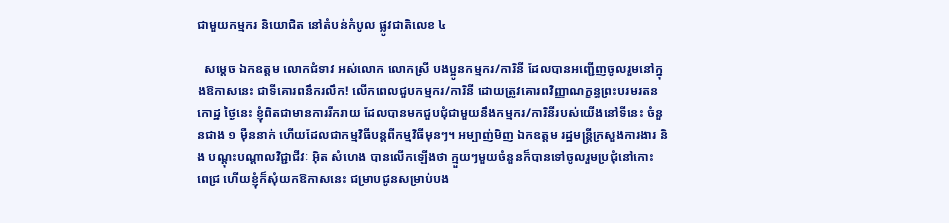ជាមួយកម្មករ និយោជិត នៅតំបន់កំបូល ផ្លូវជាតិលេខ ៤

  សម្តេច ឯកឧត្តម លោកជំទាវ អស់លោក លោកស្រី បងប្អូនកម្មករ/ការិនី ដែលបានអញ្ជើញចូលរួមនៅក្នុងឱកាសនេះ ជាទីគោរពនឹករលឹក! លើកពេលជួបកម្មករ/ការិនី ដោយត្រូវគោរពវិញ្ញាណក្ខន្ធព្រះបរមរតនកោដ្ឋ ថ្ងៃនេះ ខ្ញុំពិតជាមានការរីករាយ ដែលបានមកជួបជុំជាមួយនឹងកម្មករ/ការិនីរបស់យើងនៅទីនេះ ចំនួនជាង ១ ម៉ឺននាក់ ហើយដែលជាកម្មវិធីបន្តពីកម្មវិធីមុនៗ។ អម្បាញ់មិញ ឯកឧត្តម រដ្ឋមន្ត្រីក្រសួងការងារ និង បណ្តុះបណ្តាលវិជ្ជាជីវៈ អ៊ិត សំហេង បានលើកឡើងថា ក្មួយៗមួយចំនួនក៏បានទៅចូលរួមប្រជុំនៅកោះ ពេជ្រ ហើយខ្ញុំក៏សុំយកឱកាសនេះ ជម្រាបជូនសម្រាប់បង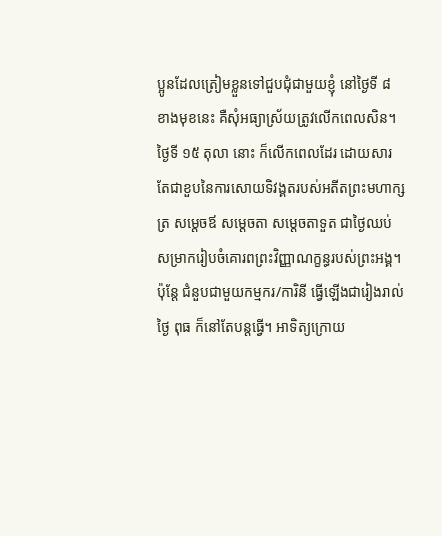ប្អូនដែលត្រៀមខ្លួនទៅជួបជុំជាមួយខ្ញុំ នៅថ្ងៃទី ៨ ខាងមុខនេះ គឺសុំអធ្យាស្រ័យត្រូវលើកពេលសិន។ ថ្ងៃទី ១៥ តុលា នោះ ក៏លើកពេលដែរ ដោយសារ តែជាខួបនៃការសោយទិវង្គតរបស់អតីតព្រះមហាក្សត្រ សម្តេចឪ សម្តេចតា សម្តេចតាទួត ជាថ្ងៃឈប់ សម្រាករៀបចំគោរពព្រះវិញ្ញាណក្ខន្ធរបស់ព្រះអង្គ។ ប៉ុន្តែ ជំនួបជាមួយកម្មករ/ការិនី ធ្វើឡើងជារៀងរាល់ថ្ងៃ ពុធ ក៏នៅតែបន្តធ្វើ។ អាទិត្យក្រោយ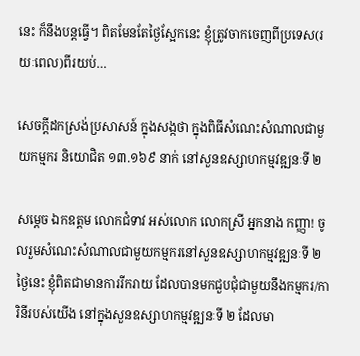នេះ ក៏នឹងបន្តធ្វើ។ ពិតមែនតែថ្ងៃស្អែកនេះ ខ្ញុំត្រូវចាកចេញពីប្រទេស(រយៈពេល)ពីរយប់…

សេចក្តីដកស្រង់ប្រសាសន៍ ក្នុងសង្កថា ក្នុងពិធីសំណេះសំណាលជាមួយកម្មករ និយោជិត ១៣.១៦៩ នាក់ នៅសួនឧស្សាហកម្មវឌ្ឍនៈទី ២

សម្ដេច ឯកឧត្តម លោកជំទាវ អស់លោក លោកស្រី អ្នកនាង កញ្ញា! ចូលរួមសំណេះសំណាលជាមួយកម្មករនៅសួនឧស្សាហកម្មវឌ្ឍនៈទី ២ ថ្ងៃនេះ ខ្ញុំពិតជាមានការរីករាយ ដែលបានមកជួបជុំជាមួយនឹងកម្មករ/ការិនីរបស់យើង នៅក្នុងសួនឧស្សាហកម្មវឌ្ឍនៈទី ២ ដែលមា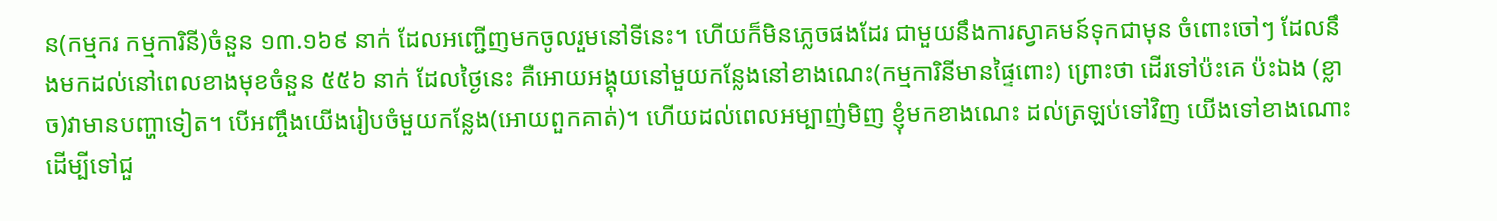ន(កម្មករ កម្មការិនី)ចំនួន ១៣.១៦៩ នាក់ ដែលអញ្ជើញមកចូលរួមនៅទីនេះ។ ហើយក៏មិនភ្លេចផងដែរ ជាមួយនឹងការស្វាគមន៍ទុកជាមុន ចំពោះចៅៗ ដែលនឹងមកដល់នៅពេលខាងមុខចំនួន ៥៥៦ នាក់ ដែលថ្ងៃនេះ គឺអោយអង្គុយនៅមួយកន្លែងនៅខាងណេះ(កម្មការិនីមានផ្ទៃពោះ) ព្រោះថា ដើរទៅប៉ះគេ ប៉ះឯង (ខ្លាច)វាមានបញ្ហាទៀត។ បើអញ្ចឹងយើងរៀបចំមួយកន្លែង(អោយពួកគាត់)។ ហើយដល់ពេលអម្បាញ់មិញ ខ្ញុំមកខាងណេះ ដល់ត្រឡប់ទៅវិញ យើងទៅខាងណោះ ដើម្បីទៅជួ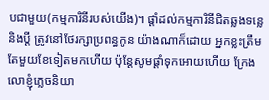បជាមួយ(កម្មការិនីរបស់យើង)។ ផ្ដាំដល់កម្មការិនីជិតឆ្លងទន្លេ និងប្ដី ត្រូវនៅថែរក្សាប្រពន្ធកូន យ៉ាងណាក៏ដោយ អ្នកខ្លះត្រឹមតែមួយខែទៀតមកហើយ ប៉ុន្តែសូមផ្ដាំទុកអោយហើយ ក្រែងលោខ្ញុំភ្លេចនិយា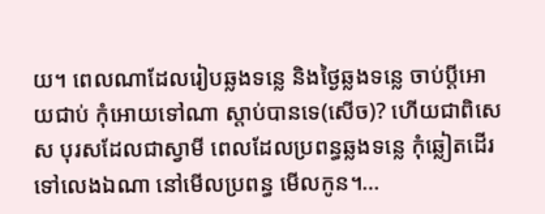យ។ ពេលណាដែលរៀបឆ្លងទន្លេ និងថ្ងៃឆ្លងទន្លេ ចាប់ប្ដីអោយជាប់ កុំអោយទៅណា ស្ដាប់បានទេ(សើច)? ហើយជាពិសេស បុរសដែលជាស្វាមី ពេលដែលប្រពន្ធឆ្លងទន្លេ កុំឆ្លៀតដើរទៅលេងឯណា នៅមើលប្រពន្ធ មើលកូន។…